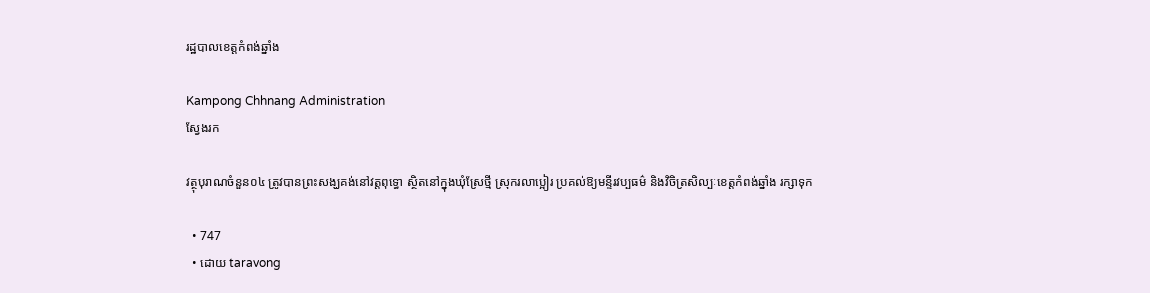រដ្ឋបាលខេត្តកំពង់ឆ្នាំង

Kampong Chhnang Administration
ស្វែងរក

វត្ថុបុរាណចំនួន០៤ ត្រូវបានព្រះសង្ឃគង់នៅវត្តពុទ្ធោ ស្ថិតនៅក្នុងឃុំស្រែថ្មី ស្រុករលាប្អៀរ ប្រគល់ឱ្យមន្ទីរវប្បធម៌ និងវិចិត្រសិល្បៈខេត្តកំពង់ឆ្នាំង រក្សាទុក

  • 747
  • ដោយ taravong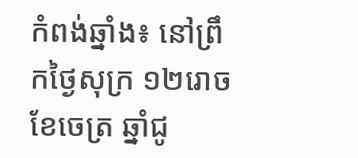កំពង់ឆ្នាំង៖ នៅព្រឹកថ្ងៃសុក្រ ១២រោច ខែចេត្រ ឆ្នាំជូ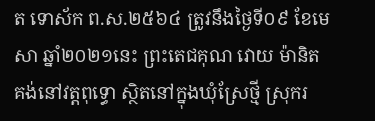ត ទោស័ក ព.ស.២៥៦៤ ត្រូវនឹងថ្ងៃទី០៩ ខែមេសា ឆ្នាំ២០២១នេះ ព្រះតេជគុណ វោយ ម៉ានិត គង់នៅវត្តពុទ្ធោ ស្ថិតនៅក្នុងឃុំស្រែថ្មី ស្រុករ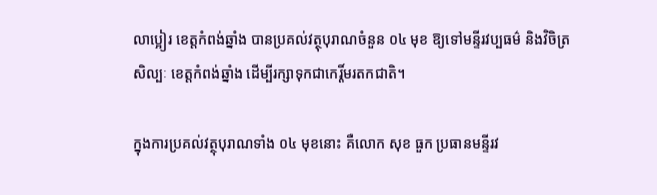លាប្អៀរ ខេត្តកំពង់ឆ្នាំង បានប្រគល់វត្ថុបុរាណចំនួន ០៤ មុខ ឱ្យទៅមន្ទីរវប្បធម៌ និងវិចិត្រសិល្បៈ ខេត្តកំពង់ឆ្នាំង ដើម្បីរក្សាទុកជាកេរ្តិ៍មរតកជាតិ។

ក្នុងការប្រគល់វត្ថុបុរាណទាំង ០៤ មុខនោះ គឺលោក សុខ ធួក ប្រធានមន្ទីរវ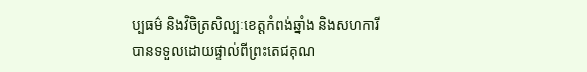ប្បធម៌ និងវិចិត្រសិល្បៈខេត្តកំពង់ឆ្នាំង និងសហការីបានទទួលដោយផ្ទាល់ពីព្រះតេជគុណ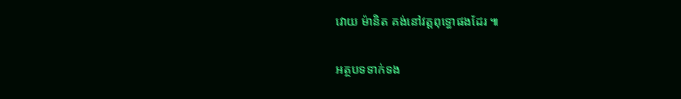វោយ ម៉ានិត គង់នៅវត្តពុទ្ធោផងដែរ ៕

អត្ថបទទាក់ទង